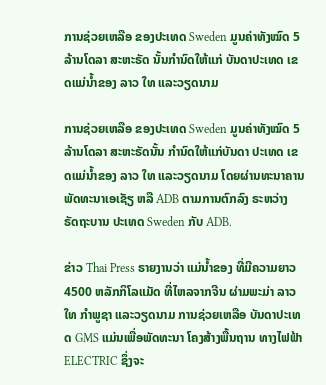ການຊ່ວຍເຫລືອ ຂອງປະເທດ Sweden ມູນຄ່າທັງໝົດ 5 ລ້ານໂດລາ ສະຫະຣັດ ນັ້ນກໍານົດໃຫ້ແກ່ ບັນດາປະເທດ ເຂດແມ່ນໍ້າຂອງ ລາວ ໃທ ແລະວຽດນາມ

ການຊ່ວຍເຫລືອ ຂອງປະເທດ Sweden ມູນຄ່າທັງໝົດ 5 ລ້ານໂດລາ ສະຫະຣັດນັ້ນ ກໍານົດໃຫ້ແກ່ບັນດາ ປະເທດ ເຂດແມ່ນໍ້າຂອງ ລາວ ໃທ ແລະວຽດນາມ ໂດຍຜ່ານທະນາຄານ ພັດທະນາເອເຊັຽ ຫລື ADB ຕາມການຕົກລົງ ຣະຫວ່າງ ຣັດຖະບານ ປະເທດ Sweden ກັບ ADB.

ຂ່າວ Thai Press ຣາຍງານວ່າ ແມ່ນໍ້າຂອງ ທີ່ມີຄວາມຍາວ 4500 ຫລັກກິໂລແມັດ ທີ່ໄຫລຈາກຈີນ ຜ່າມພະມ່າ ລາວ ໃທ ກໍາພູຊາ ແລະວຽດນາມ ການຊ່ວຍເຫລືອ ບັນດາປະເທດ GMS ແມ່ນເພື່ອພັດທະນາ ໂຄງສ້າງພື້ນຖານ ທາງໄຟຟ້າ ELECTRIC ຊຶ່ງຈະ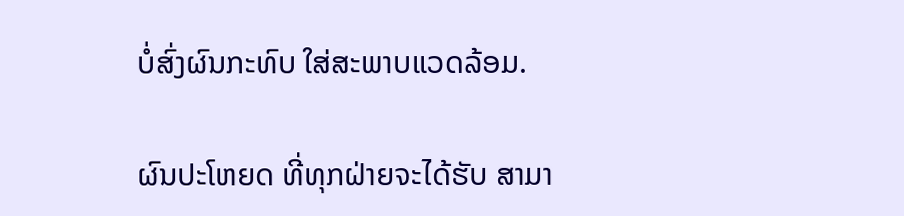ບໍ່ສົ່ງຜົນກະທົບ ໃສ່ສະພາບແວດລ້ອມ.

ຜົນປະໂຫຍດ ທີ່ທຸກຝ່າຍຈະໄດ້ຮັບ ສາມາ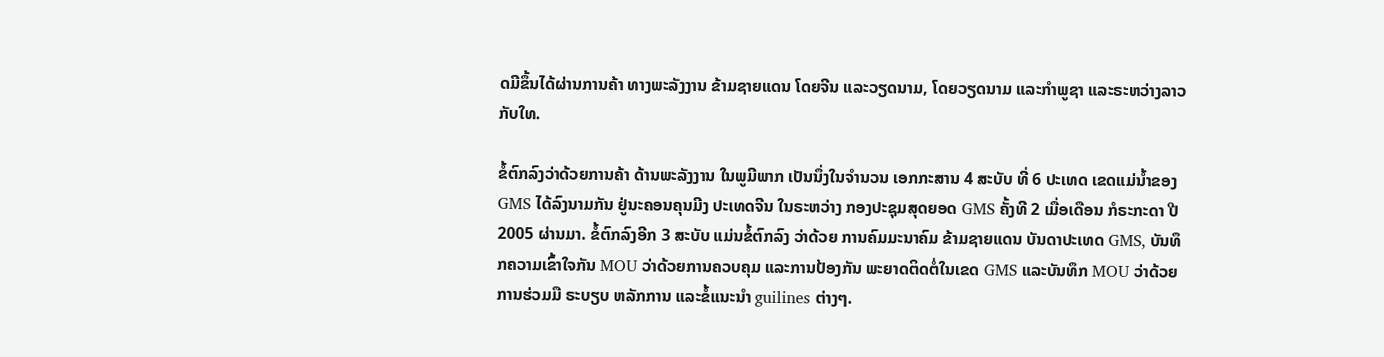ດມີຂຶ້ນໄດ້ຜ່ານການຄ້າ ທາງພະລັງງານ ຂ້າມຊາຍແດນ ໂດຍຈີນ ແລະວຽດນາມ, ໂດຍວຽດນາມ ແລະກໍາພູຊາ ແລະຣະຫວ່າງລາວກັບໃທ.

ຂໍ້ຕົກລົງວ່າດ້ວຍການຄ້າ ດ້ານພະລັງງານ ໃນພູມີພາກ ເປັນນຶ່ງໃນຈໍານວນ ເອກກະສານ 4 ສະບັບ ທີ່ 6 ປະເທດ ເຂດແມ່ນໍ້າຂອງ GMS ໄດ້ລົງນາມກັນ ຢູ່ນະຄອນຄຸນມີງ ປະເທດຈີນ ໃນຣະຫວ່າງ ກອງປະຊຸມສຸດຍອດ GMS ຄັ້ງທີ 2 ເມື່ອເດືອນ ກໍຣະກະດາ ປີ 2005 ຜ່ານມາ. ຂໍ້ຕົກລົງອີກ 3 ສະບັບ ແມ່ນຂໍ້ຕົກລົງ ວ່າດ້ວຍ ການຄົມມະນາຄົມ ຂ້າມຊາຍແດນ ບັນດາປະເທດ GMS, ບັນທຶກຄວາມເຂົ້າໃຈກັນ MOU ວ່າດ້ວຍການຄວບຄຸມ ແລະການປ້ອງກັນ ພະຍາດຕິດຕໍ່ໃນເຂດ GMS ແລະບັນທຶກ MOU ວ່າດ້ວຍການຮ່ວມມື ຣະບຽບ ຫລັກການ ແລະຂໍ້ແນະນໍາ guilines ຕ່າງໆ.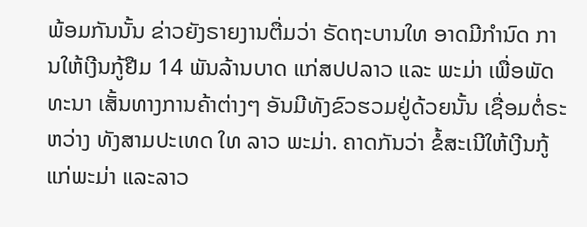ພ້ອມກັນນັ້ນ ຂ່າວຍັງຣາຍງານຕື່ມວ່າ ຣັດຖະບານໃທ ອາດມີກໍານົດ ການໃຫ້ເງີນກູ້ຢືມ 14 ພັນລ້ານບາດ ແກ່ສປປລາວ ແລະ ພະມ່າ ເພື່ອພັດທະນາ ເສັ້ນທາງການຄ້າຕ່າງໆ ອັນມີທັງຂົວຮວມຢູ່ດ້ວຍນັ້ນ ເຊື່ອມຕໍ່ຣະຫວ່າງ ທັງສາມປະເທດ ໃທ ລາວ ພະມ່າ. ຄາດກັນວ່າ ຂໍ້ສະເນີໃຫ້ເງີນກູ້ ແກ່ພະມ່າ ແລະລາວ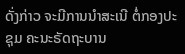ດັ່ງກ່າວ ຈະມີການນໍາສະເນີ ຕໍ່ກອງປະຊຸມ ຄະນະຣັດຖະບານ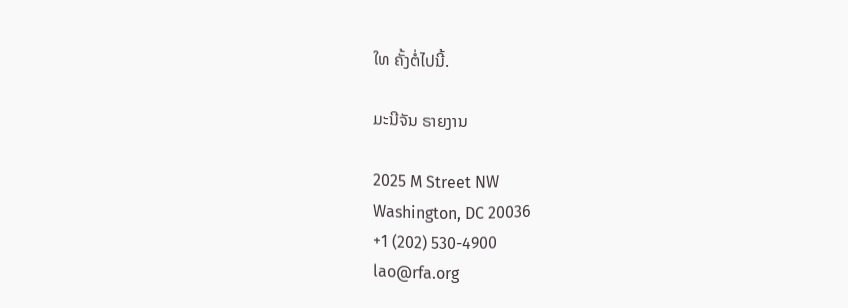ໃທ ຄັ້ງຕໍ່ໄປນີ້.

ມະນີຈັນ ຣາຍງານ

2025 M Street NW
Washington, DC 20036
+1 (202) 530-4900
lao@rfa.org